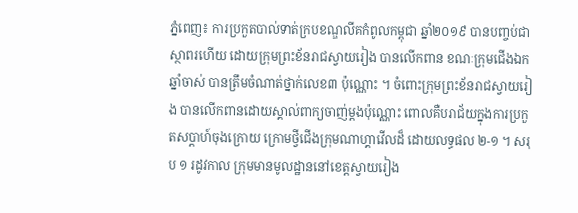ភ្នំពេញ៖ ការប្រកួតបាល់ទាត់ក្របខណ្ឌលីគកំពូលកម្ពុជា ឆ្នាំ២០១៩ បានបញ្ចប់ជាស្ថាពរហើយ ដោយក្រុមព្រះខ័នរាជស្វាយរៀង បានលើកពាន ខណៈក្រុមជើងឯកឆ្នាំចាស់ បានត្រឹមចំណាត់ថ្នាក់លេខ៣ ប៉ុណ្ណោះ ។ ចំពោះក្រុមព្រះខ័នរាជស្វាយរៀង បានលើកពានដោយស្គាល់ពាក្យចាញ់ម្ដងប៉ុណ្ណោះ ពោលគឺបរាជ័យក្នុងការប្រកួតសប្ដាហ៍ចុងក្រោយ ក្រោមថ្វីជើងក្រុមណាហ្គាវើលដ៏ ដោយលទ្ធផល ២-១ ។ សរុប ១ រដូវកាល ក្រុមមានមូលដ្ឋាននៅខេត្តស្វាយរៀង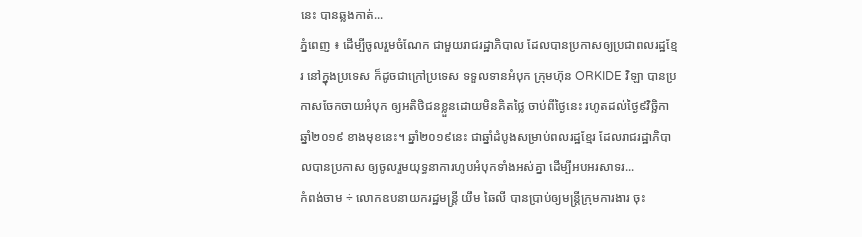នេះ បានឆ្លងកាត់...
ភ្នំពេញ ៖ ដើម្បីចូលរួមចំណែក ជាមួយរាជរដ្ឋាភិបាល ដែលបានប្រកាសឲ្យប្រជាពលរដ្ឋខ្មែរ នៅក្នុងប្រទេស ក៏ដូចជាក្រៅប្រទេស ទទួលទានអំបុក ក្រុមហ៊ុន ORKIDE វិឡា បានប្រកាសចែកចាយអំបុក ឲ្យអតិថិជនខ្លួនដោយមិនគិតថ្លៃ ចាប់ពីថ្ងៃនេះ រហូតដល់ថ្ងៃ៩វិច្ឆិកា ឆ្នាំ២០១៩ ខាងមុខនេះ។ ឆ្នាំ២០១៩នេះ ជាឆ្នាំដំបូងសម្រាប់ពលរដ្ឋខ្មែរ ដែលរាជរដ្ឋាភិបាលបានប្រកាស ឲ្យចូលរួមយុទ្ធនាការហូបអំបុកទាំងអស់គ្នា ដើម្បីអបអរសាទរ...
កំពង់ចាម ÷ លោកឧបនាយករដ្ឋមន្ត្រី យឹម ឆៃលី បានប្រាប់ឲ្យមន្ត្រីក្រុមការងារ ចុះ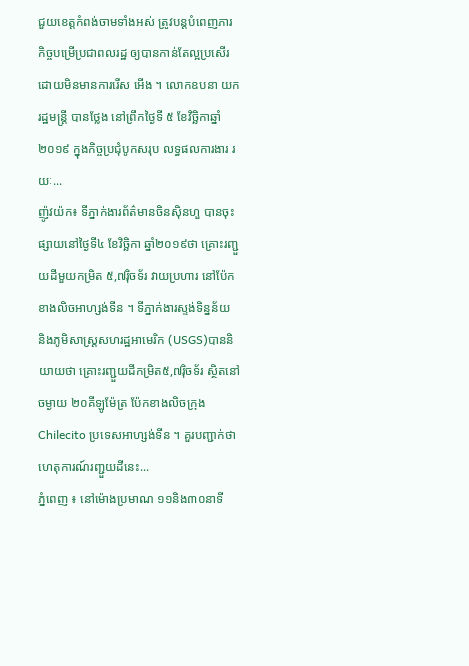ជួយខេត្តកំពង់ចាមទាំងអស់ ត្រូវបន្តបំពេញភារកិច្ចបម្រើប្រជាពលរដ្ឋ ឲ្យបានកាន់តែល្អប្រសើរ ដោយមិនមានការរើស អើង ។ លោកឧបនា យករដ្ឋមន្ត្រី បានថ្លែង នៅព្រឹកថ្ងៃទី ៥ ខែវិច្ឆិកាឆ្នាំ ២០១៩ ក្នុងកិច្ចប្រជុំបូកសរុប លទ្ធផលការងារ រយៈ...
ញ៉ូវយ៉ក៖ ទីភ្នាក់ងារព័ត៌មានចិនស៊ិនហួ បានចុះផ្សាយនៅថ្ងៃទី៤ ខែវិច្ឆិកា ឆ្នាំ២០១៩ថា គ្រោះរញ្ជួយដីមួយកម្រិត ៥,៧រ៉ិចទ័រ វាយប្រហារ នៅប៉ែកខាងលិចអាហ្សង់ទីន ។ ទីភ្នាក់ងារស្ទង់ទិន្នន័យ និងភូមិសាស្ត្រសហរដ្ឋអាមេរិក (USGS)បាននិយាយថា គ្រោះរញ្ជួយដីកម្រិត៥,៧រ៉ិចទ័រ ស្ថិតនៅចម្ងាយ ២០គីឡូម៉ែត្រ ប៉ែកខាងលិចក្រុង Chilecito ប្រទេសអាហ្សង់ទីន ។ គួរបញ្ជាក់ថា ហេតុការណ៍រញ្ជួយដីនេះ...
ភ្នំពេញ ៖ នៅម៉ោងប្រមាណ ១១និង៣០នាទី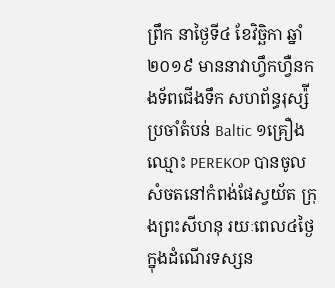ព្រឹក នាថ្ងៃទី៤ ខែវិច្ឆិកា ឆ្នាំ២០១៩ មាននាវាហ្វឹកហ្វឺនកងទ័ពជើងទឹក សហព័ន្ធរុស្ស៉ីប្រចាំតំបន់ Baltic ១គ្រឿង ឈ្មោះ PEREKOP បានចូលសំចតនៅកំពង់ផែស្វយ័ត ក្រុងព្រះសីហនុ រយៈពេល៤ថ្ងៃ ក្នុងដំណើរទស្សន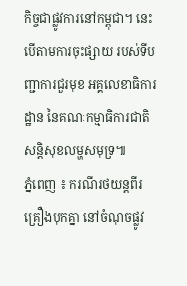កិច្ចជាផ្លូវការនៅកម្ពុជា។ នេះបើតាមការចុះផ្សាយ របស់ទីបញ្ជាការជួរមុខ អគ្គលេខាធិការដ្ឋាន នៃគណៈកម្មាធិការជាតិ សន្តិសុខលម្ហសមុទ្រ៕
ភ្នំពេញ ៖ ករណីរថយន្តពីរគ្រឿងបុកគ្នា នៅចំណុចផ្លូវ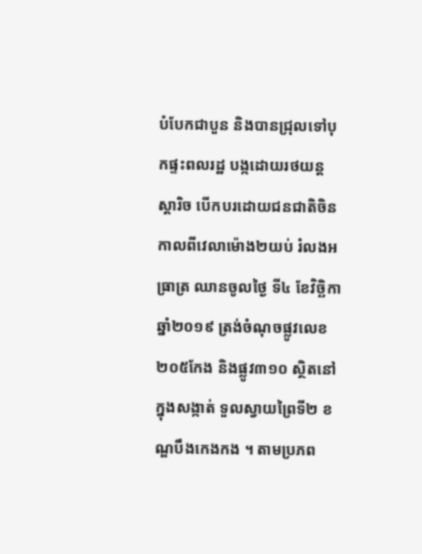បំបែកជាបួន និងបានជ្រុលទៅបុកផ្ទះពលរដ្ឋ បង្កដោយរថយន្ត ស្តារិច បើកបរដោយជនជាតិចិន កាលពីវេលាម៉ោង២យប់ រំលងអធ្រាត្រ ឈានចូលថ្ងៃ ទី៤ ខែវិច្ឆិកាឆ្នាំ២០១៩ ត្រង់ចំណុចផ្លូវលេខ២០៥កែង និងផ្លូវ៣១០ ស្ថិតនៅក្នុងសង្កាត់ ទួលស្វាយព្រៃទី២ ខណ្ឌបឹងកេងកង ។ តាមប្រភព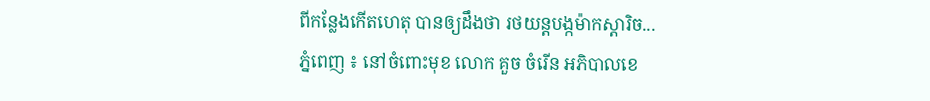ពីកន្លែងកើតហេតុ បានឲ្យដឹងថា រថយន្តបង្កម៉ាកស្តារិច...
ភ្នំពេញ ៖ នៅចំពោះមុខ លោក គួច ចំរើន អភិបាលខេ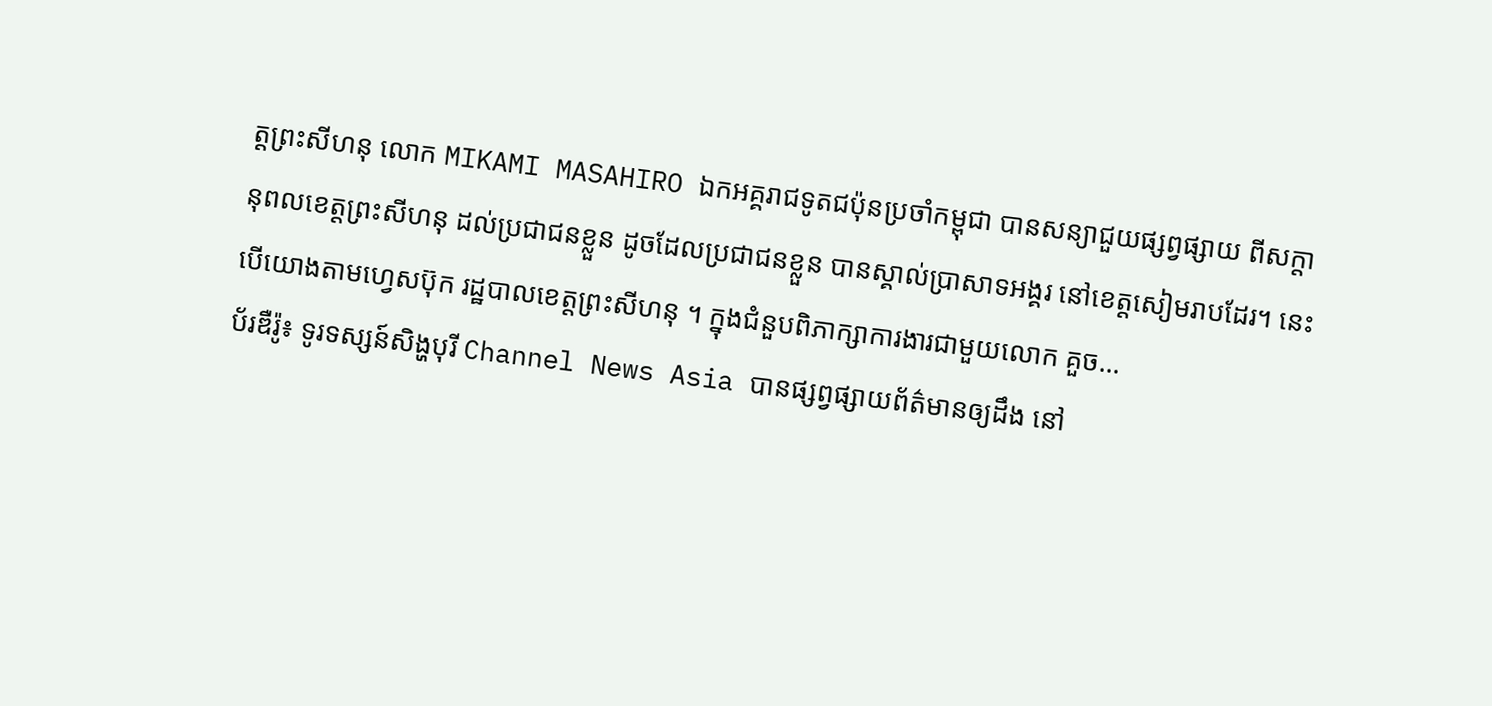ត្តព្រះសីហនុ លោក MIKAMI MASAHIRO ឯកអគ្គរាជទូតជប៉ុនប្រចាំកម្ពុជា បានសន្យាជួយផ្សព្វផ្សាយ ពីសក្តានុពលខេត្តព្រះសីហនុ ដល់ប្រជាជនខ្លួន ដូចដែលប្រជាជនខ្លួន បានស្គាល់ប្រាសាទអង្គរ នៅខេត្តសៀមរាបដែរ។ នេះបើយោងតាមហ្វេសប៊ុក រដ្ឋបាលខេត្តព្រះសីហនុ ។ ក្នុងជំនួបពិភាក្សាការងារជាមួយលោក គួច...
ប័រឌឺរ៉ូ៖ ទូរទស្សន៍សិង្ហបុរី Channel News Asia បានផ្សព្វផ្សាយព័ត៌មានឲ្យដឹង នៅ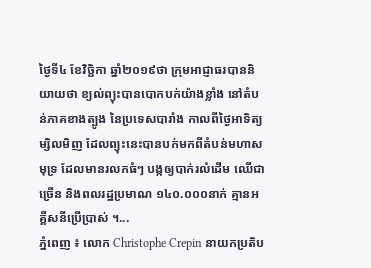ថ្ងៃទី៤ ខែវិច្ឆិកា ឆ្នាំ២០១៩ថា ក្រុមអាជ្ញាធរបាននិយាយថា ខ្យល់ព្យុះបានបោកបក់យ៉ាងខ្លាំង នៅតំបន់ភាគខាងត្បូង នៃប្រទេសបារាំង កាលពីថ្ងៃអាទិត្យម្សិលមិញ ដែលព្យុះនេះបានបក់មកពីតំបន់មហាសមុទ្រ ដែលមានរលកធំៗ បង្កឲ្យបាក់រលំដើម ឈើជាច្រើន និងពលរដ្ឋប្រមាណ ១៤០.០០០នាក់ គ្មានអគ្គីសនីប្រើប្រាស់ ។...
ភ្នំពេញ ៖ លោក Christophe Crepin នាយកប្រតិប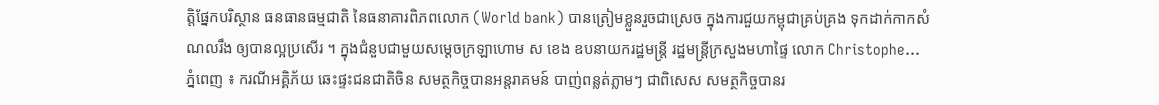ត្តិផ្នែកបរិស្ថាន ធនធានធម្មជាតិ នៃធនាគារពិភពលោក (World bank) បានត្រៀមខ្លួនរួចជាស្រេច ក្នុងការជួយកម្ពុជាគ្រប់គ្រង ទុកដាក់កាកសំណលរឹង ឲ្យបានល្អប្រសើរ ។ ក្នុងជំនួបជាមួយសម្ដេចក្រឡាហោម ស ខេង ឧបនាយករដ្ឋមន្រ្តី រដ្ឋមន្រ្តីក្រសួងមហាផ្ទៃ លោក Christophe...
ភ្នំពេញ ៖ ករណីអគ្គិភ័យ ឆេះផ្ទះជនជាតិចិន សមត្ថកិច្ចបានអន្តរាគមន៍ បាញ់ពន្លត់ភ្លាមៗ ជាពិសេស សមត្ថកិច្ចបានរ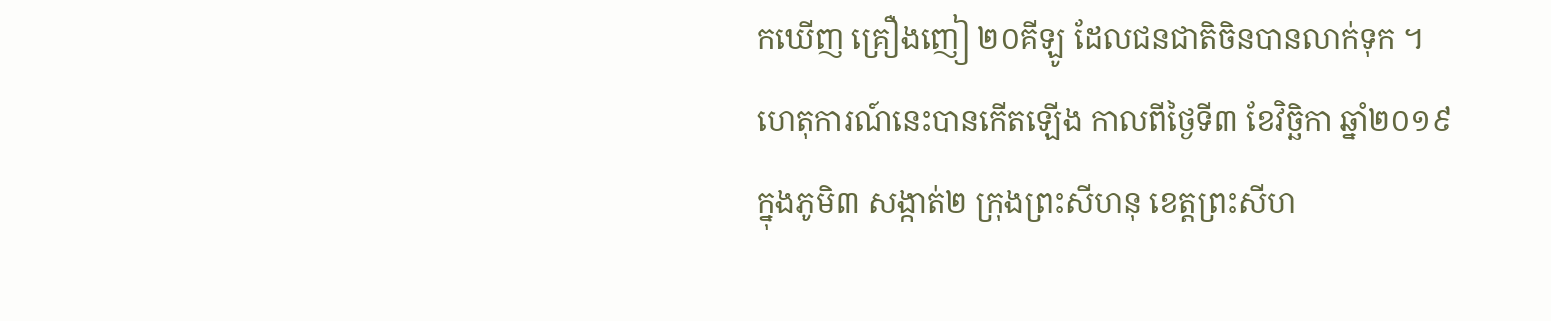កឃើញ គ្រឿងញៀ ២០គីឡូ ដែលជនជាតិចិនបានលាក់ទុក ។ ហេតុការណ៍នេះបានកើតឡើង កាលពីថ្ងៃទី៣ ខែវិច្ឆិកា ឆ្នាំ២០១៩ ក្នុងភូមិ៣ សង្កាត់២ ក្រុងព្រះសីហនុ ខេត្តព្រះសីហ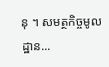នុ ។ សមត្ថកិច្ចមូលដ្ឋាន...